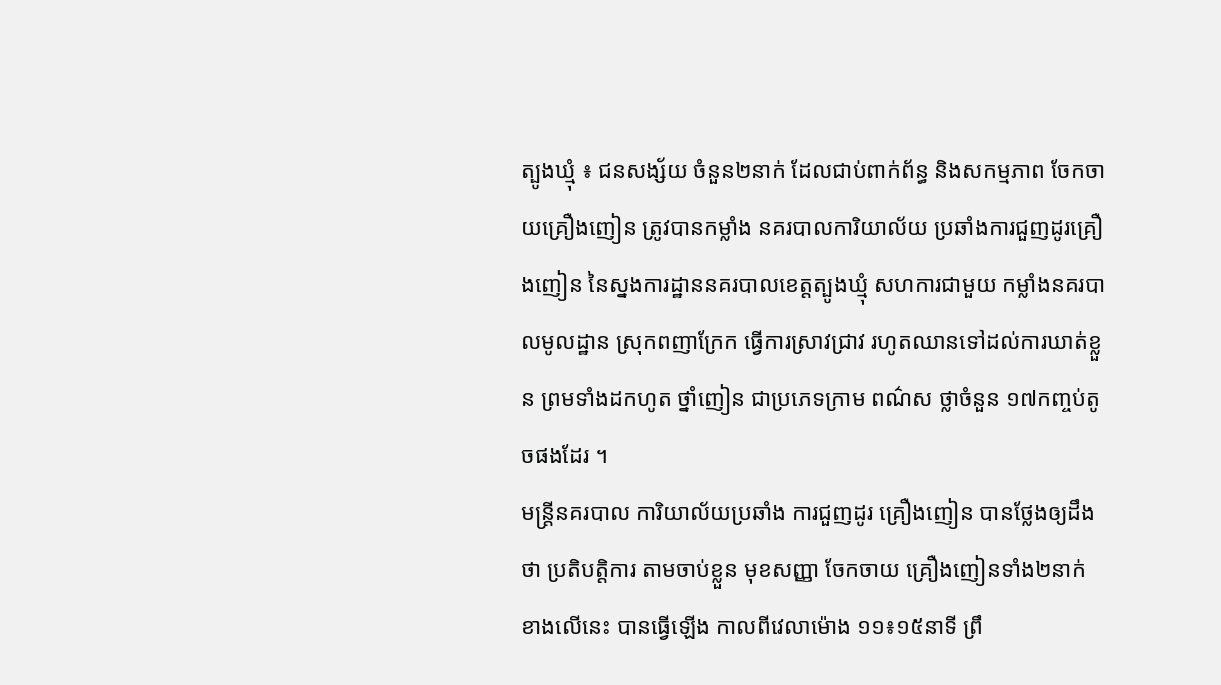ត្បូងឃ្មុំ ៖ ជនសង្ស័យ ចំនួន២នាក់ ដែលជាប់ពាក់ព័ន្ធ និងសកម្មភាព ចែកចាយគ្រឿងញៀន ត្រូវបានកម្លាំង នគរបាលការិយាល័យ ប្រឆាំងការជួញដូរគ្រឿងញៀន នៃស្នងការដ្ឋាននគរបាលខេត្តត្បូងឃ្មុំ សហការជាមួយ កម្លាំងនគរបាលមូលដ្ឋាន ស្រុកពញាក្រែក ធ្វើការស្រាវជ្រាវ រហូតឈានទៅដល់ការឃាត់ខ្លួន ព្រមទាំងដកហូត ថ្នាំញៀន ជាប្រភេទក្រាម ពណ៌ស ថ្លាចំនួន ១៧កញ្ចប់តូចផងដែរ ។
មន្រ្តីនគរបាល ការិយាល័យប្រឆាំង ការជួញដូរ គ្រឿងញៀន បានថ្លែងឲ្យដឹងថា ប្រតិបត្តិការ តាមចាប់ខ្លួន មុខសញ្ញា ចែកចាយ គ្រឿងញៀនទាំង២នាក់ ខាងលើនេះ បានធ្វើឡើង កាលពីវេលាម៉ោង ១១៖១៥នាទី ព្រឹ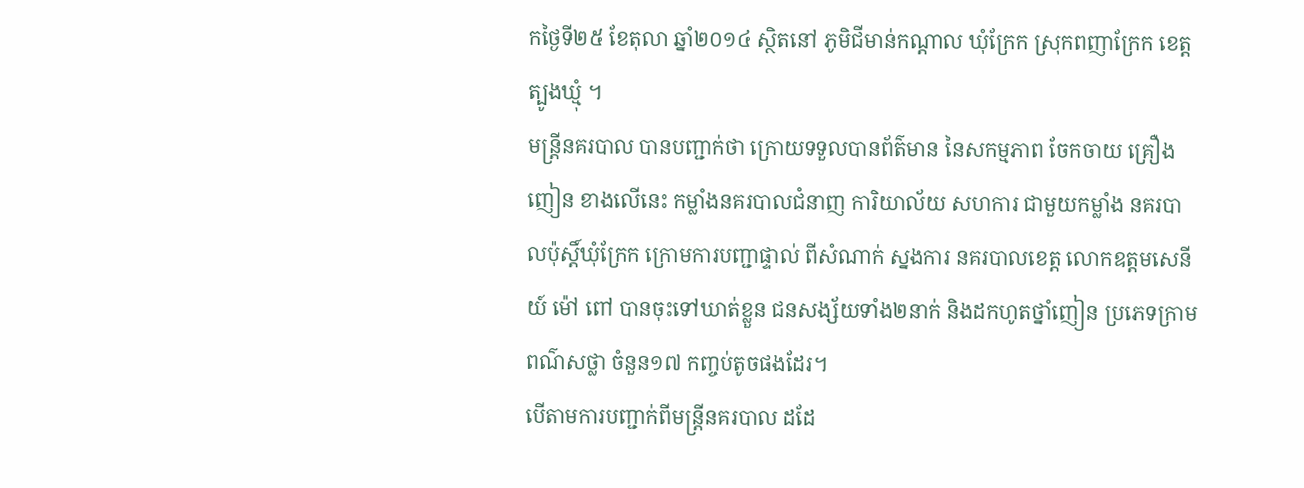កថ្ងៃទី២៥ ខែតុលា ឆ្នាំ២០១៤ ស្ថិតនៅ ភូមិជីមាន់កណ្តាល ឃុំក្រែក ស្រុកពញាក្រែក ខេត្តត្បូងឃ្មុំ ។
មន្រ្តីនគរបាល បានបញ្ជាក់ថា ក្រោយទទួលបានព័ត៌មាន នៃសកម្មភាព ចែកចាយ គ្រឿងញៀន ខាងលើនេះ កម្លាំងនគរបាលជំនាញ ការិយាល័យ សហការ ជាមួយកម្លាំង នគរបាលប៉ុស្តិ៍ឃុំក្រែក ក្រោមការបញ្ជាផ្ទាល់ ពីសំណាក់ ស្នងការ នគរបាលខេត្ត លោកឧត្តមសេនីយ៍ ម៉ៅ ពៅ បានចុះទៅឃាត់ខ្លួន ជនសង្ស័យទាំង២នាក់ និងដកហូតថ្នាំញៀន ប្រភេទក្រាមពណ៌សថ្លា ចំនួន១៧ កញ្ចប់តូចផងដែរ។
បើតាមការបញ្ជាក់ពីមន្រ្តីនគរបាល ដដែ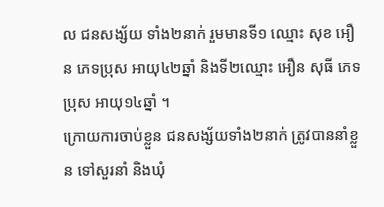ល ជនសង្ស័យ ទាំង២នាក់ រួមមានទី១ ឈ្មោះ សុខ អឿន ភេទប្រុស អាយុ៤២ឆ្នាំ និងទី២ឈ្មោះ អឿន សុធី ភេទប្រុស អាយុ១៤ឆ្នាំ ។
ក្រោយការចាប់ខ្លួន ជនសង្ស័យទាំង២នាក់ ត្រូវបាននាំខ្លួន ទៅសួរនាំ និងឃុំ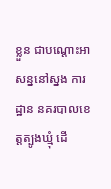ខ្លួន ជាបណ្តោះអាសន្ននៅស្នង ការដ្ឋាន នគរបាលខេត្តត្បូងឃ្មុំ ដើ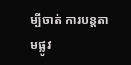ម្បីចាត់ ការបន្តតាមផ្លូវ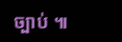ច្បាប់ ៕